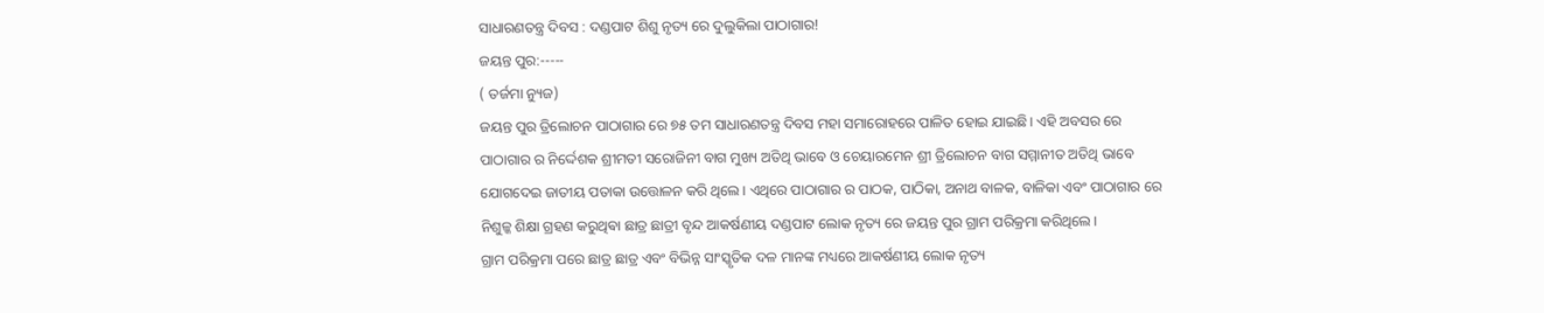ସାଧାରଣତନ୍ତ୍ର ଦିବସ : ଦଣ୍ଡପାଟ ଶିଶୁ ନୃତ୍ୟ ରେ ଦୁଲୁକିଲା ପାଠାଗାର!
ଜୟନ୍ତ ପୁର:-----
( ତର୍ଜମା ନ୍ୟୁଜ)
ଜୟନ୍ତ ପୁର ତ୍ରିଲୋଚନ ପାଠାଗାର ରେ ୭୫ ତମ ସାଧାରଣତନ୍ତ୍ର ଦିବସ ମହା ସମାରୋହରେ ପାଳିତ ହୋଇ ଯାଇଛି। ଏହି ଅବସର ରେ ପାଠାଗାର ର ନିର୍ଦ୍ଦେଶକ ଶ୍ରୀମତୀ ସରୋଜିନୀ ବାଗ ମୁଖ୍ୟ ଅତିଥି ଭାବେ ଓ ଚେୟାରମେନ ଶ୍ରୀ ତ୍ରିଲୋଚନ ବାଗ ସମ୍ମାନୀତ ଅତିଥି ଭାବେ ଯୋଗଦେଇ ଜାତୀୟ ପତାକା ଉତ୍ତୋଳନ କରି ଥିଲେ। ଏଥିରେ ପାଠାଗାର ର ପାଠକ, ପାଠିକା, ଅନାଥ ବାଳକ, ବାଳିକା ଏବଂ ପାଠାଗାର ରେ ନିଶୁଳ୍କ ଶିକ୍ଷା ଗ୍ରହଣ କରୁଥିଵା ଛାତ୍ର ଛାତ୍ରୀ ବୃନ୍ଦ ଆକର୍ଷଣୀୟ ଦଣ୍ଡପାଟ ଲୋକ ନୃତ୍ୟ ରେ ଜୟନ୍ତ ପୁର ଗ୍ରାମ ପରିକ୍ରମା କରିଥିଲେ।
ଗ୍ରାମ ପରିକ୍ରମା ପରେ ଛାତ୍ର ଛାତ୍ର ଏବଂ ବିଭିନ୍ନ ସାଂସ୍କୃତିକ ଦଳ ମାନଙ୍କ ମଧ୍ୟରେ ଆକର୍ଷଣୀୟ ଲୋକ ନୃତ୍ୟ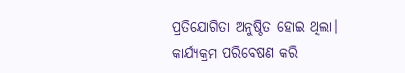ପ୍ରତିଯୋଗିତା ଅନୁଷ୍ଠିତ ହୋଇ ଥିଲା। କାର୍ଯ୍ୟକ୍ରମ ପରିବେଷଣ କରି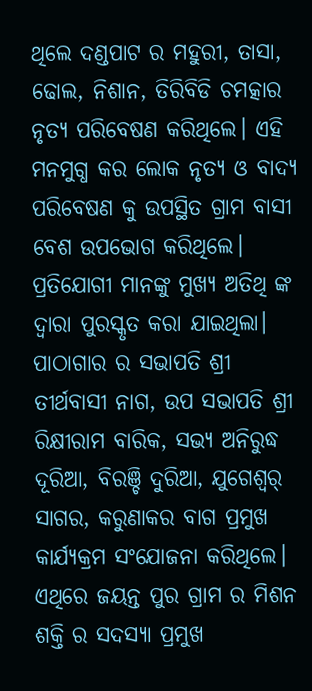ଥିଲେ ଦଣ୍ଡପାଟ ର ମହୁରୀ, ତାସା, ଢୋଲ, ନିଶାନ, ତିରିବିଡି ଚମତ୍କାର ନୃତ୍ୟ ପରିବେଷଣ କରିଥିଲେ। ଏହି ମନମୁଗ୍ଧ କର ଲୋକ ନୃତ୍ୟ ଓ ବାଦ୍ୟ ପରିବେଷଣ କୁ ଉପସ୍ଥିତ ଗ୍ରାମ ବାସୀ ବେଶ ଉପଭୋଗ କରିଥିଲେ। ପ୍ରତିଯୋଗୀ ମାନଙ୍କୁ ମୁଖ୍ୟ ଅତିଥି ଙ୍କ ଦ୍ୱାରା ପୁରସ୍କୃତ କରା ଯାଇଥିଲା। ପାଠାଗାର ର ସଭାପତି ଶ୍ରୀ ତୀର୍ଥବାସୀ ନାଗ, ଉପ ସଭାପତି ଶ୍ରୀ ରିକ୍ଷୀରାମ ବାରିକ, ସଭ୍ୟ ଅନିରୁଦ୍ଧ ଦୂରିଆ, ବିରଞ୍ଚି ଦୁରିଆ, ଯୁଗେଶ୍ୱର୍ ସାଗର, କରୁଣାକର ବାଗ ପ୍ରମୁଖ କାର୍ଯ୍ୟକ୍ରମ ସଂଯୋଜନା କରିଥିଲେ। ଏଥିରେ ଜୟନ୍ତ ପୁର ଗ୍ରାମ ର ମିଶନ ଶକ୍ତି ର ସଦସ୍ୟା ପ୍ରମୁଖ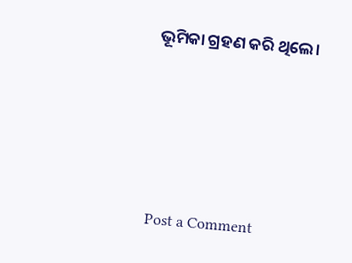ଭୂମିକା ଗ୍ରହଣ କରି ଥିଲେ।





Post a Comment